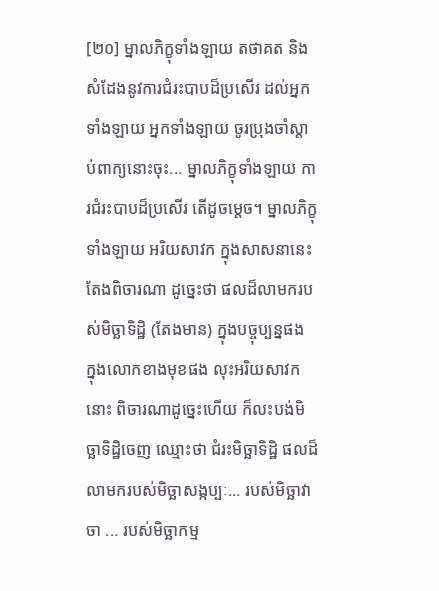[២០] ម្នាលភិក្ខុទាំងឡាយ តថាគត និងសំដែងនូវការជំរះបាបដ៏ប្រសើរ ដល់អ្នកទាំងឡាយ អ្នកទាំងឡាយ ចូរប្រុងចាំស្តាប់ពាក្យនោះចុះ... ម្នាលភិក្ខុទាំងឡាយ ការជំរះបាបដ៏ប្រសើរ តើដូចម្តេច។ ម្នាលភិក្ខុទាំងឡាយ អរិយសាវក ក្នុងសាសនានេះ តែងពិចារណា ដូច្នេះថា ផលដ៏លាមករបស់មិច្ឆាទិដ្ឋិ (តែងមាន) ក្នុងបច្ចុប្បន្នផង ក្នុងលោកខាងមុខផង លុះអរិយសាវកនោះ ពិចារណាដូច្នេះហើយ ក៏លះបង់មិច្ឆាទិដ្ឋិចេញ ឈ្មោះថា ជំរះមិច្ឆាទិដ្ឋិ ផលដ៏លាមករបស់មិច្ឆាសង្កប្បៈ... របស់មិច្ឆាវាចា ... របស់មិច្ឆាកម្ម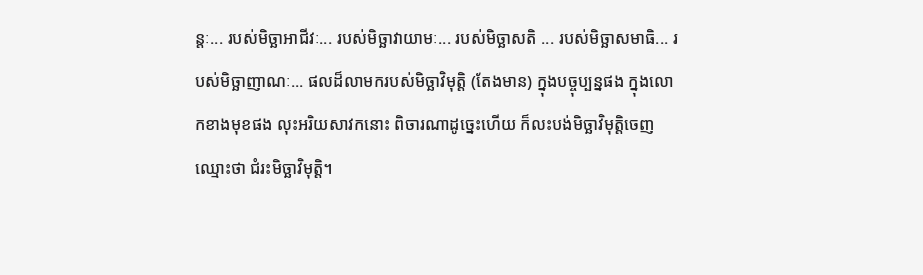ន្តៈ... របស់មិច្ឆាអាជីវៈ... របស់មិច្ឆាវាយាមៈ... របស់មិច្ឆាសតិ ... របស់មិច្ឆាសមាធិ... របស់មិច្ឆាញាណៈ... ផលដ៏លាមករបស់មិច្ឆាវិមុត្តិ (តែងមាន) ក្នុងបច្ចុប្បន្នផង ក្នុងលោកខាងមុខផង លុះអរិយសាវកនោះ ពិចារណាដូច្នេះហើយ ក៏លះបង់មិច្ឆាវិមុត្តិចេញ ឈ្មោះថា ជំរះមិច្ឆាវិមុត្តិ។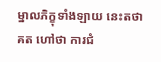ម្នាលភិក្ខុទាំងឡាយ នេះតថាគត ហៅថា ការជំ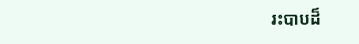រះបាបដ៏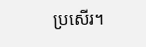ប្រសើរ។